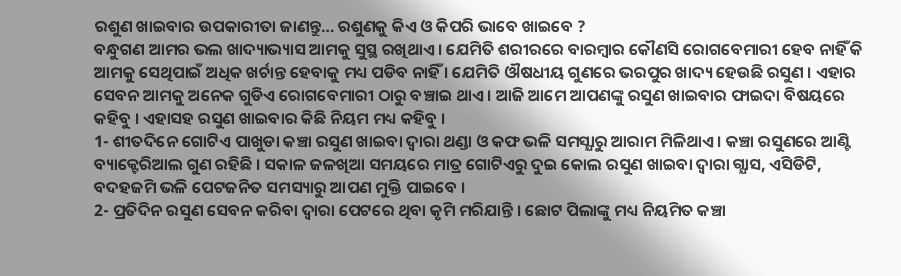ରଶୁଣ ଖାଇବାର ଉପକାରୀତା ଜାଣନ୍ତୁ… ରଶୁଣକୁ କିଏ ଓ କିପରି ଭାବେ ଖାଇବେ ?
ବନ୍ଧୁଗଣ ଆମର ଭଲ ଖାଦ୍ୟାଭ୍ୟାସ ଆମକୁ ସୁସ୍ଥ ରଖିଥାଏ । ଯେମିତି ଶରୀରରେ ବାରମ୍ବାର କୌଣସି ରୋଗବେମାରୀ ହେବ ନାହିଁ କି ଆମକୁ ସେଥିପାଇଁ ଅଧିକ ଖର୍ଚାନ୍ତ ହେବାକୁ ମଧ୍ୟ ପଡିବ ନାହିଁ । ଯେମିତି ଔଷଧୀୟ ଗୁଣରେ ଭରପୁର ଖାଦ୍ୟ ହେଉଛି ରସୁଣ । ଏହାର ସେବନ ଆମକୁ ଅନେକ ଗୁଡିଏ ରୋଗବେମାରୀ ଠାରୁ ବଞ୍ଚାଇ ଥାଏ । ଆଜି ଆମେ ଆପଣଙ୍କୁ ରସୁଣ ଖାଇବାର ଫାଇଦା ବିଷୟରେ କହିବୁ । ଏହାସହ ରସୁଣ ଖାଇବାର କିଛି ନିୟମ ମଧ୍ୟ କହିବୁ ।
1- ଶୀତଦିନେ ଗୋଟିଏ ପାଖୁଡା କଞ୍ଚା ରସୁଣ ଖାଇବା ଦ୍ଵାରା ଥଣ୍ଡା ଓ କଫ ଭଳି ସମସ୍ଯାରୁ ଆରାମ ମିଳିଥାଏ । କଞ୍ଚା ରସୁଣରେ ଆଣ୍ଟି ବ୍ୟାକ୍ଟେରିଆଲ ଗୁଣ ରହିଛି । ସକାଳ ଜଳଖିଆ ସମୟରେ ମାତ୍ର ଗୋଟିଏରୁ ଦୁଇ କୋଲ ରସୁଣ ଖାଇବା ଦ୍ଵାରା ଗ୍ଯାସ, ଏସିଡିଟି, ବଦହଜମି ଭଳି ପେଟଜନିତ ସମସ୍ୟାରୁ ଆପଣ ମୁକ୍ତି ପାଇବେ ।
2- ପ୍ରତିଦିନ ରସୁଣ ସେବନ କରିବା ଦ୍ଵାରା ପେଟରେ ଥିବା କୃମି ମରିଯାନ୍ତି । ଛୋଟ ପିଲାଙ୍କୁ ମଧ୍ୟ ନିୟମିତ କଞ୍ଚା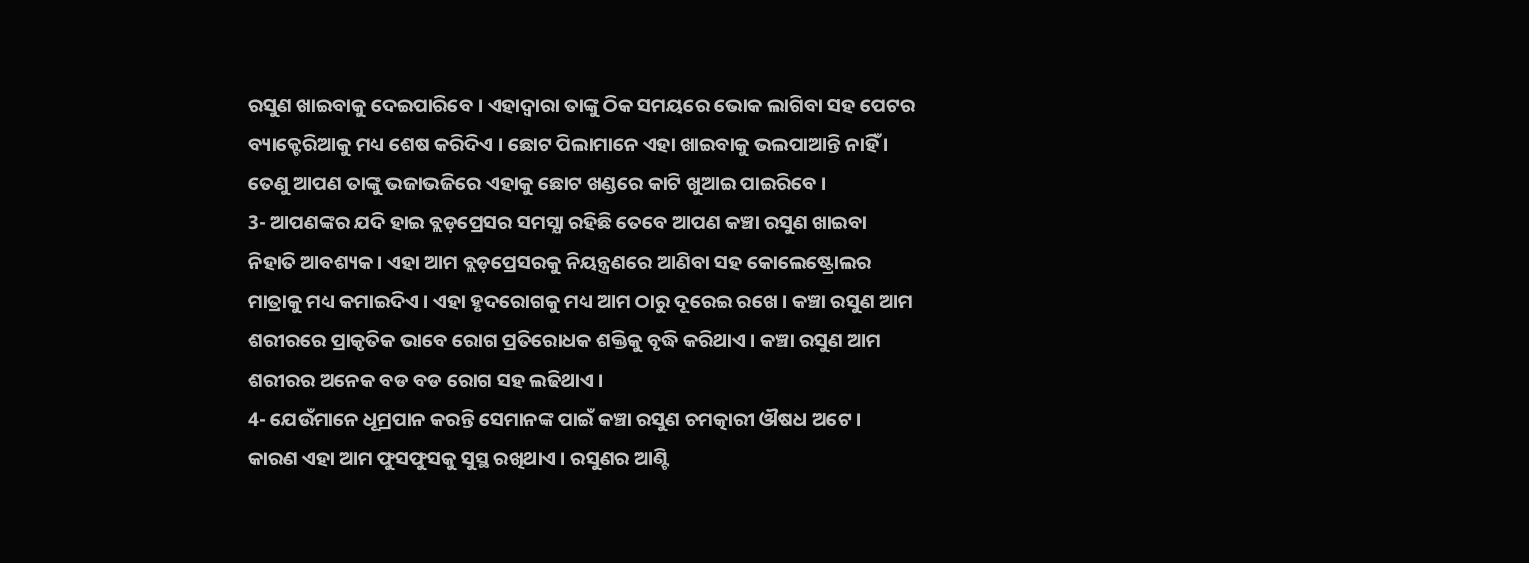ରସୁଣ ଖାଇବାକୁ ଦେଇପାରିବେ । ଏହାଦ୍ବାରା ତାଙ୍କୁ ଠିକ ସମୟରେ ଭୋକ ଲାଗିବା ସହ ପେଟର ବ୍ୟାକ୍ଟେରିଆକୁ ମଧ୍ୟ ଶେଷ କରିଦିଏ । ଛୋଟ ପିଲାମାନେ ଏହା ଖାଇବାକୁ ଭଲପାଆନ୍ତି ନାହିଁ । ତେଣୁ ଆପଣ ତାଙ୍କୁ ଭଜାଭଜିରେ ଏହାକୁ ଛୋଟ ଖଣ୍ଡରେ କାଟି ଖୁଆଇ ପାଇରିବେ ।
3- ଆପଣଙ୍କର ଯଦି ହାଇ ବ୍ଲଡ଼ପ୍ରେସର ସମସ୍ଯା ରହିଛି ତେବେ ଆପଣ କଞ୍ଚା ରସୁଣ ଖାଇବା ନିହାତି ଆବଶ୍ୟକ । ଏହା ଆମ ବ୍ଲଡ଼ପ୍ରେସରକୁ ନିୟନ୍ତ୍ରଣରେ ଆଣିବା ସହ କୋଲେଷ୍ଟ୍ରୋଲର ମାତ୍ରାକୁ ମଧ୍ୟ କମାଇଦିଏ । ଏହା ହୃଦରୋଗକୁ ମଧ୍ୟ ଆମ ଠାରୁ ଦୂରେଇ ରଖେ । କଞ୍ଚା ରସୁଣ ଆମ ଶରୀରରେ ପ୍ରାକୃତିକ ଭାବେ ରୋଗ ପ୍ରତିରୋଧକ ଶକ୍ତିକୁ ବୃଦ୍ଧି କରିଥାଏ । କଞ୍ଚା ରସୁଣ ଆମ ଶରୀରର ଅନେକ ବଡ ବଡ ରୋଗ ସହ ଲଢିଥାଏ ।
4- ଯେଉଁମାନେ ଧୂମ୍ରପାନ କରନ୍ତି ସେମାନଙ୍କ ପାଇଁ କଞ୍ଚା ରସୁଣ ଚମତ୍କାରୀ ଔଷଧ ଅଟେ । କାରଣ ଏହା ଆମ ଫୁସଫୁସକୁ ସୁସ୍ଥ ରଖିଥାଏ । ରସୁଣର ଆଣ୍ଟି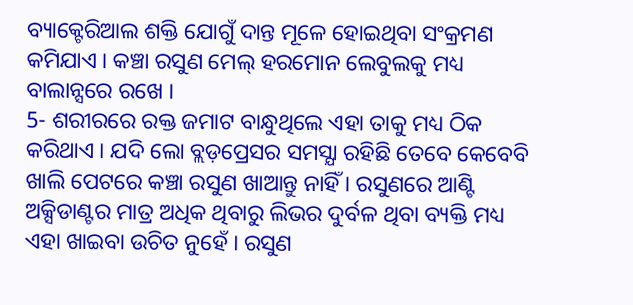ବ୍ୟାକ୍ଟେରିଆଲ ଶକ୍ତି ଯୋଗୁଁ ଦାନ୍ତ ମୂଳେ ହୋଇଥିବା ସଂକ୍ରମଣ କମିଯାଏ । କଞ୍ଚା ରସୁଣ ମେଲ୍ ହରମୋନ ଲେବୁଲକୁ ମଧ୍ୟ ବାଲାନ୍ସରେ ରଖେ ।
5- ଶରୀରରେ ରକ୍ତ ଜମାଟ ବାନ୍ଧୁଥିଲେ ଏହା ତାକୁ ମଧ୍ୟ ଠିକ କରିଥାଏ । ଯଦି ଲୋ ବ୍ଲଡ଼ପ୍ରେସର ସମସ୍ଯା ରହିଛି ତେବେ କେବେବି ଖାଲି ପେଟରେ କଞ୍ଚା ରସୁଣ ଖାଆନ୍ତୁ ନାହିଁ । ରସୁଣରେ ଆଣ୍ଟି ଅକ୍ସିଡାଣ୍ଟର ମାତ୍ର ଅଧିକ ଥିବାରୁ ଲିଭର ଦୁର୍ବଳ ଥିବା ବ୍ୟକ୍ତି ମଧ୍ୟ ଏହା ଖାଇବା ଉଚିତ ନୁହେଁ । ରସୁଣ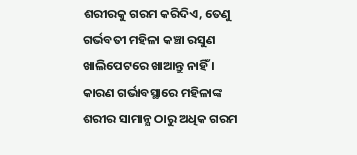ଶରୀରକୁ ଗରମ କରିଦିଏ, ତେଣୁ ଗର୍ଭବତୀ ମହିଳା କଞ୍ଚା ରସୁଣ ଖାଲିପେଟରେ ଖାଆନ୍ତୁ ନାହିଁ । କାରଣ ଗର୍ଭାବସ୍ଥାରେ ମହିଳାଙ୍କ ଶରୀର ସାମାନ୍ଯ ଠାରୁ ଅଧିକ ଗରମ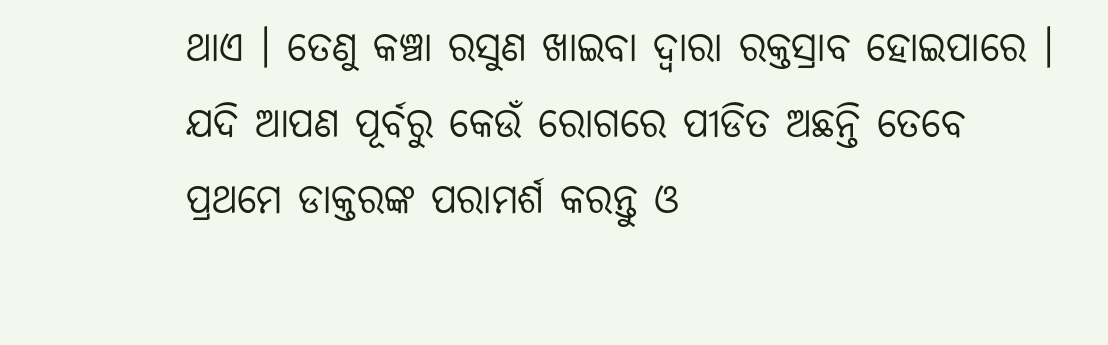ଥାଏ । ତେଣୁ କଞ୍ଚା ରସୁଣ ଖାଇବା ଦ୍ଵାରା ରକ୍ତସ୍ରାବ ହୋଇପାରେ ।
ଯଦି ଆପଣ ପୂର୍ବରୁ କେଉଁ ରୋଗରେ ପୀଡିତ ଅଛନ୍ତି ତେବେ ପ୍ରଥମେ ଡାକ୍ତରଙ୍କ ପରାମର୍ଶ କରନ୍ତୁ ଓ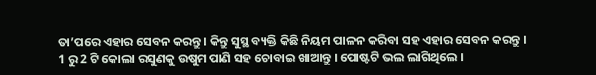ତା’ପରେ ଏହାର ସେବନ କରନ୍ତୁ । କିନ୍ତୁ ସୁସ୍ଥ ବ୍ୟକ୍ତି କିଛି ନିୟମ ପାଳନ କରିବା ସହ ଏହାର ସେବନ କରନ୍ତୁ । 1 ରୁ 2 ଟି କୋଲା ରସୁଣକୁ ଉଷୁମ ପାଣି ସହ ଚୋବାଇ ଖାଆନ୍ତୁ । ପୋଷ୍ଟଟି ଭଲ ଲାଗିଥିଲେ ।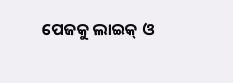ପେଜକୁ ଲାଇକ୍ ଓ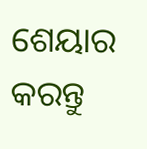ଶେୟାର କରନ୍ତୁ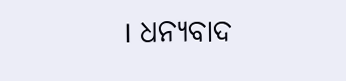। ଧନ୍ୟବାଦ